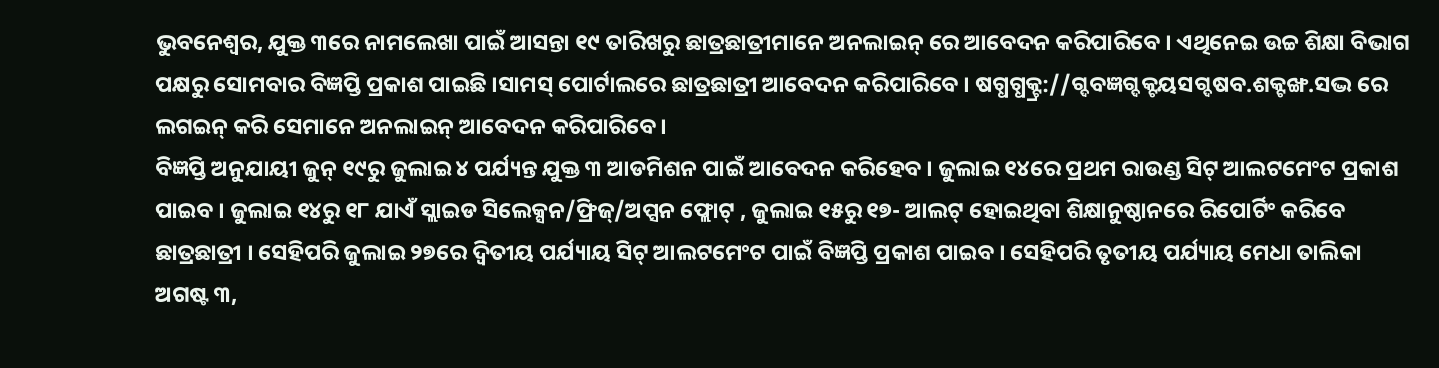ଭୁବନେଶ୍ୱର, ଯୁକ୍ତ ୩ରେ ନାମଲେଖା ପାଇଁ ଆସନ୍ତା ୧୯ ତାରିଖରୁ ଛାତ୍ରଛାତ୍ରୀମାନେ ଅନଲାଇନ୍ ରେ ଆବେଦନ କରିପାରିବେ । ଏଥିନେଇ ଉଚ୍ଚ ଶିକ୍ଷା ବିଭାଗ ପକ୍ଷରୁ ସୋମବାର ବିଜ୍ଞପ୍ତି ପ୍ରକାଶ ପାଇଛି ।ସାମସ୍ ପୋର୍ଟାଲରେ ଛାତ୍ରଛାତ୍ରୀ ଆବେଦନ କରିପାରିବେ । ଷଗ୍ଧଗ୍ଧକ୍ଟ୍ର://ଗ୍ଦବଜ୍ଞଗ୍ଦକ୍ଟୟସଗ୍ଦଷବ.ଶକ୍ଟଙ୍ଖ.ସଦ୍ଭ ରେ ଲଗଇନ୍ କରି ସେମାନେ ଅନଲାଇନ୍ ଆବେଦନ କରିପାରିବେ ।
ବିଜ୍ଞପ୍ତି ଅନୁଯାୟୀ ଜୁନ୍ ୧୯ରୁ ଜୁଲାଇ ୪ ପର୍ଯ୍ୟନ୍ତ ଯୁକ୍ତ ୩ ଆଡମିଶନ ପାଇଁ ଆବେଦନ କରିହେବ । ଜୁଲାଇ ୧୪ରେ ପ୍ରଥମ ରାଉଣ୍ଡ ସିଟ୍ ଆଲଟମେଂଟ ପ୍ରକାଶ ପାଇବ । ଜୁଲାଇ ୧୪ରୁ ୧୮ ଯାଏଁ ସ୍ଲାଇଡ ସିଲେକ୍ସନ/ଫ୍ରିଜ୍/ଅପ୍ସନ ଫ୍ଲୋଟ୍ , ଜୁଲାଇ ୧୫ରୁ ୧୭- ଆଲଟ୍ ହୋଇଥିବା ଶିକ୍ଷାନୁଷ୍ଠାନରେ ରିପୋର୍ଟିଂ କରିବେ ଛାତ୍ରଛାତ୍ରୀ । ସେହିପରି ଜୁଲାଇ ୨୭ରେ ଦ୍ୱିତୀୟ ପର୍ଯ୍ୟାୟ ସିଟ୍ ଆଲଟମେଂଟ ପାଇଁ ବିଜ୍ଞପ୍ତି ପ୍ରକାଶ ପାଇବ । ସେହିପରି ତୃତୀୟ ପର୍ଯ୍ୟାୟ ମେଧା ତାଲିକା ଅଗଷ୍ଟ ୩,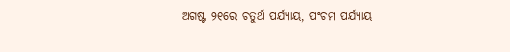ଅଗଷ୍ଟ ୨୧ରେ ଚତୁର୍ଥ ପର୍ଯ୍ୟାୟ, ପଂଚମ ପର୍ଯ୍ୟାୟ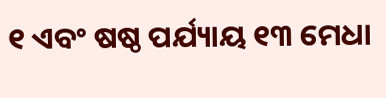୧ ଏବଂ ଷଷ୍ଠ ପର୍ଯ୍ୟାୟ ୧୩ ମେଧା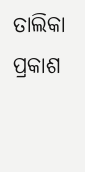ତାଲିକା ପ୍ରକାଶ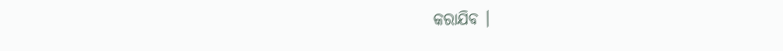କରାଯିବ ।